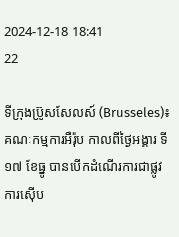2024-12-18 18:41
22

ទីក្រុងប៊្រូសសែលស៍ (Brusseles)៖ គណៈកម្មការអឺរ៉ុប កាលពីថ្ងៃអង្គារ ទី១៧ ខែធ្នូ បានបើកដំណើរការជាផ្លូវការស៊ើប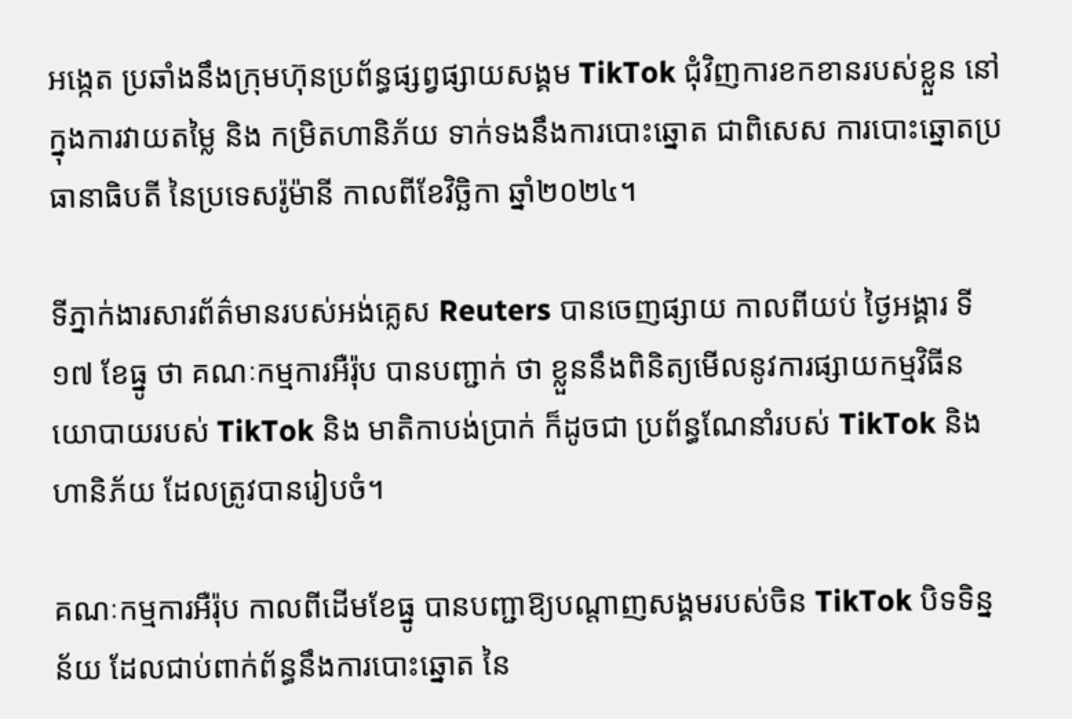អង្កេត ប្រឆាំងនឹងក្រុមហ៊ុនប្រព័ន្ធផ្សព្វផ្សាយសង្គម TikTok ជុំវិញការខកខានរបស់ខ្លួន នៅក្នុងការវាយតម្លៃ និង កម្រិតហានិភ័យ ទាក់ទងនឹងការបោះឆ្នោត ជាពិសេស ការបោះឆ្នោតប្រធានាធិបតី នៃប្រទេសរ៉ូម៉ានី កាលពីខែវិច្ឆិកា ឆ្នាំ២០២៤។

ទីភ្នាក់ងារសារព័ត៌មានរបស់អង់គ្លេស Reuters បានចេញផ្សាយ កាលពីយប់ ថ្ងៃអង្គារ ទី១៧ ខែធ្នូ ថា គណៈកម្មការអឺរ៉ុប បានបញ្ជាក់ ថា ខ្លួននឹងពិនិត្យមើលនូវការផ្សាយកម្មវិធីនយោបាយរបស់ TikTok និង មាតិកាបង់ប្រាក់ ក៏ដូចជា ប្រព័ន្ធណែនាំរបស់ TikTok និង ហានិភ័យ ដែលត្រូវបានរៀបចំ។

គណៈកម្មការអឺរ៉ុប កាលពីដើមខែធ្នូ បានបញ្ជាឱ្យបណ្ដាញសង្គមរបស់ចិន TikTok បិទទិន្នន័យ ដែលជាប់ពាក់ព័ន្ធនឹងការបោះឆ្នោត នៃ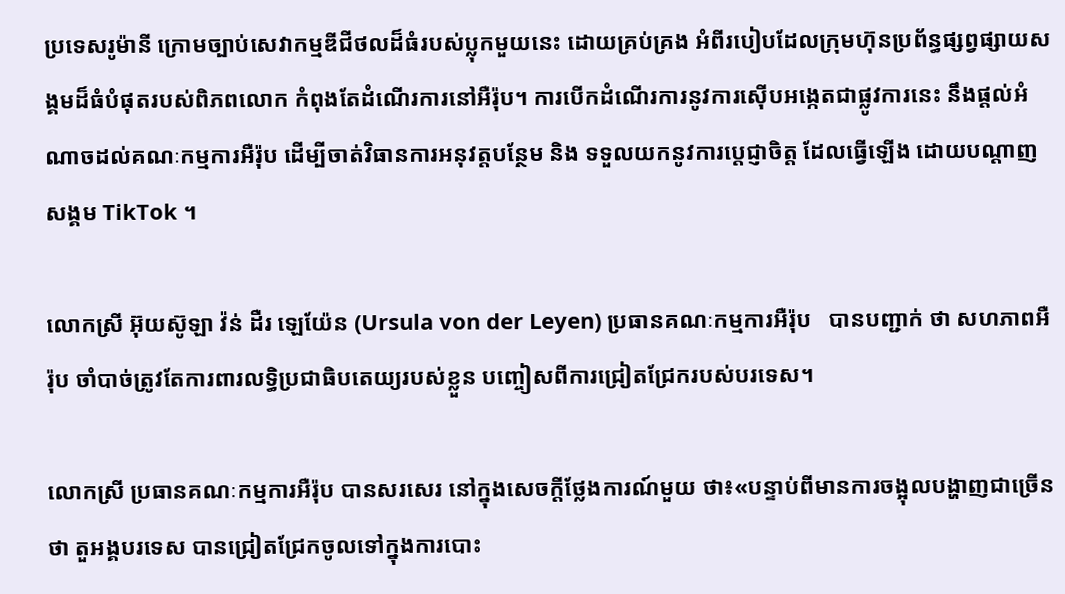ប្រទេសរូម៉ានី ក្រោមច្បាប់សេវាកម្មឌីជីថលដ៏ធំរបស់ប្លុកមួយនេះ ដោយគ្រប់គ្រង អំពីរបៀបដែលក្រុមហ៊ុនប្រព័ន្ធផ្សព្វផ្សាយសង្គមដ៏ធំបំផុតរបស់ពិភពលោក កំពុងតែដំណើរការនៅអឺរ៉ុប។ ការបើកដំណើរការនូវការស៊ើបអង្កេតជាផ្លូវការនេះ នឹងផ្តល់អំណាចដល់គណៈកម្មការអឺរ៉ុប ដើម្បីចាត់វិធានការអនុវត្តបន្ថែម និង ទទួលយកនូវការប្តេជ្ញាចិត្ត ដែលធ្វើឡើង ដោយបណ្ដាញសង្គម TikTok ។

លោកស្រី អ៊ុយស៊ូឡា វ៉ន់ ដឺរ ឡេយ៉ែន (Ursula von der Leyen) ប្រធានគណៈកម្មការអឺរ៉ុប   បានបញ្ជាក់ ថា សហភាពអឺរ៉ុប ចាំបាច់ត្រូវតែការពារលទ្ធិប្រជាធិបតេយ្យរបស់ខ្លួន បញ្ចៀសពីការជ្រៀតជ្រែករបស់បរទេស។

លោកស្រី ប្រធានគណៈកម្មការអឺរ៉ុប បានសរសេរ នៅក្នុងសេចក្តីថ្លែងការណ៍មួយ ថា៖«បន្ទាប់ពីមានការចង្អុលបង្ហាញជាច្រើន ថា តួអង្គបរទេស បានជ្រៀតជ្រែកចូលទៅក្នុងការបោះ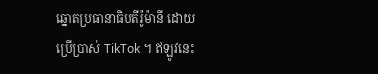ឆ្នោតប្រធានាធិបតីរ៉ូម៉ានី ដោយប្រើប្រាស់ TikTok ។ ឥឡូវនេះ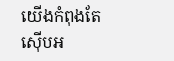យើងកំពុងតែស៊ើបអ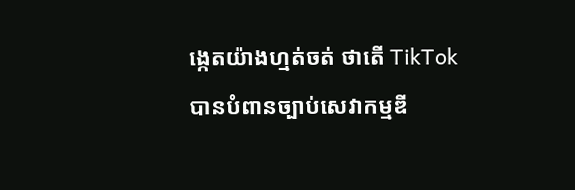ង្កេតយ៉ាងហ្មត់ចត់ ថាតើ TikTok បានបំពានច្បាប់សេវាកម្មឌី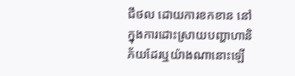ជីថល ដោយការខកខាន នៅក្នុងការដោះស្រាយបញ្ហាហានិភ័យដែរឬយ៉ាងណានោះឡើ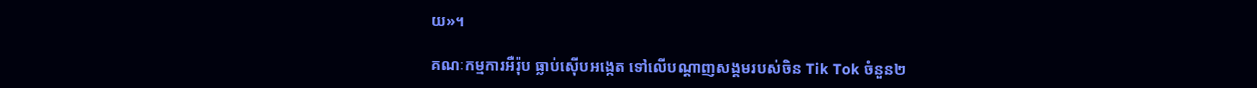យ»។

គណៈកម្មការអឺរ៉ុប ធ្លាប់ស៊ើបអង្កេត ទៅលើបណ្ដាញសង្គមរបស់ចិន Tik Tok ចំនួន២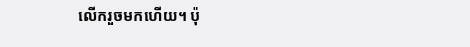លើករួចមកហើយ។ ប៉ុ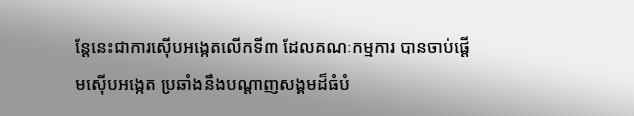ន្ដែនេះជាការស៊ើបអង្កេតលើកទី៣ ដែលគណៈកម្មការ បានចាប់ផ្តើមស៊ើបអង្កេត ប្រឆាំងនឹងបណ្ដាញសង្គមដ៏ធំបំ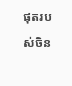ផុតរបស់ចិន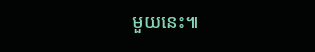មួយនេះ៕